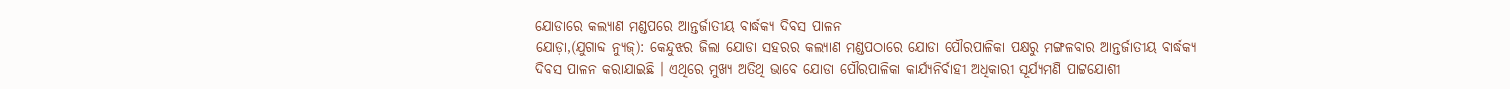ଯୋଡାରେ କଲ୍ୟାଣ ମଣ୍ଡପରେ ଆନ୍ତର୍ଜାତୀୟ ବାର୍ଦ୍ଧକ୍ୟ ଦିବସ ପାଳନ
ଯୋଡ଼ା,(ଯୁଗାବ୍ଦ ନ୍ୟୁଜ୍): କେନ୍ଦୁଝର ଜିଲା ଯୋଡା ସହରର କଲ୍ୟାଣ ମଣ୍ଡପଠାରେ ଯୋଡା ପୌରପାଳିକା ପକ୍ଷରୁ ମଙ୍ଗଳବାର ଆନ୍ତର୍ଜାତୀୟ ବାର୍ଦ୍ଧକ୍ୟ ଦିବସ ପାଳନ କରାଯାଇଛି । ଏଥିରେ ମୁଖ୍ୟ ଅତିଥି ଭାବେ ଯୋଡା ପୌରପାଳିକା କାର୍ଯ୍ୟନିର୍ବାହୀ ଅଧିକାରୀ ସୂର୍ଯ୍ୟମଣି ପାଟ୍ଟଯୋଶୀ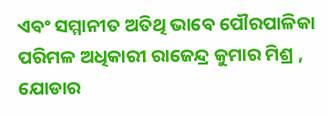ଏବଂ ସମ୍ମାନୀତ ଅତିଥି ଭାବେ ପୌରପାଳିକା ପରିମଳ ଅଧିକାରୀ ରାଜେନ୍ଦ୍ର କୁମାର ମିଶ୍ର , ଯୋଡାର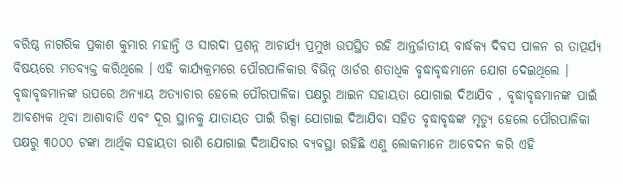ବରିଷ୍ଠ ନାଗରିକ ପ୍ରକାଶ କୁମାର ମହାନ୍ତି ଓ ସାରଦା ପ୍ରଶନ୍ନ ଆଚାର୍ଯ୍ୟ ପ୍ରମୁଖ ଉପସ୍ଥିତ ରହି ଆନ୍ତର୍ଜାତୀୟ ବାର୍ଦ୍ଧକ୍ୟ ଦିବସ ପାଳନ ର ତାତ୍ପର୍ଯ୍ୟ ବିଷୟରେ ମତବ୍ୟକ୍ତ କରିଥିଲେ । ଏହି କାର୍ଯ୍ୟକ୍ରମରେ ପୌରପାଳିକାର ବିଭିନ୍ନ ଓାର୍ଡର ଶତାଧିକ ବୃଦ୍ଧାବୃଦ୍ଧମାନେ ଯୋଗ ଦେଇଥିଲେ । ବୃଦ୍ଧାବୃଦ୍ଧମାନଙ୍କ ଉପରେ ଅନ୍ୟାୟ ଅତ୍ୟାଚାର ହେଲେ ପୌରପାଳିକା ପକ୍ଷରୁ ଆଇନ ସହାୟତା ଯୋଗାଇ ଦିଆଯିବ , ବୃଦ୍ଧାବୃଦ୍ଧମାନଙ୍କ ପାଇଁ ଆବଶ୍ୟକ ଥିବା ଆଶାବାଡି ଏବଂ ଦୂର ସ୍ଥାନକୁ ଯାତାୟତ ପାଇଁ ରିକ୍ସା ଯୋଗାଇ ଦିଆଯିବା ସହିତ ବୃଦ୍ଧାବୃଦ୍ଧଙ୍କ ମୃତ୍ୟୁ ହେଲେ ପୌରପାଳିକା ପକ୍ଷରୁ ୩୦୦୦ ଟଙ୍କା ଆର୍ଥିକ ସହାୟତା ରାଶି ଯୋଗାଇ ଦିଆଯିବାର ବ୍ୟବସ୍ଥା ରହିଛି ଏଣୁ ଲୋକମାନେ ଆବେଦନ କରି ଏହି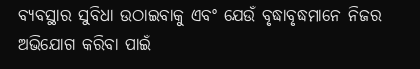ବ୍ୟବସ୍ଥାର ସୁବିଧା ଉଠାଇବାକୁ ଏବଂ ଯେଉଁ ବୃଦ୍ଧାବୃଦ୍ଧମାନେ ନିଜର ଅଭିଯୋଗ କରିବା ପାଇଁ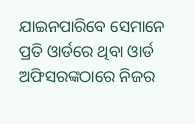ଯାଇନପାରିବେ ସେମାନେ ପ୍ରତି ଓାର୍ଡରେ ଥିବା ଓାର୍ଡ ଅଫିସରଙ୍କଠାରେ ନିଜର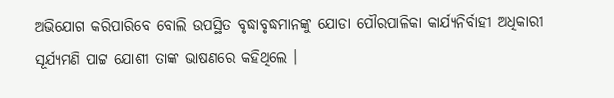ଅଭିଯୋଗ କରିପାରିବେ ବୋଲି ଉପସ୍ଥିତ ବୃଦ୍ଧାବୃଦ୍ଧମାନଙ୍କୁ ଯୋଡା ପୌରପାଳିକା କାର୍ଯ୍ୟନିର୍ବାହୀ ଅଧିକାରୀ ସୂର୍ଯ୍ୟମଣି ପାଟ୍ଟ ଯୋଶୀ ତାଙ୍କ ଭାଷଣରେ କହିଥିଲେ ।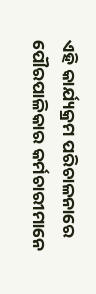ଏହି କାର୍ଯ୍ୟକ୍ରମ ପରିଚାଳନାରେ ପୌରପାଳିକାର କର୍ମଚାରୀମାନେ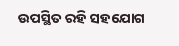ଉପସ୍ଥିତ ରହି ସହଯୋଗ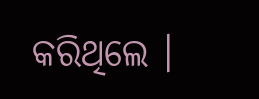କରିଥିଲେ ।